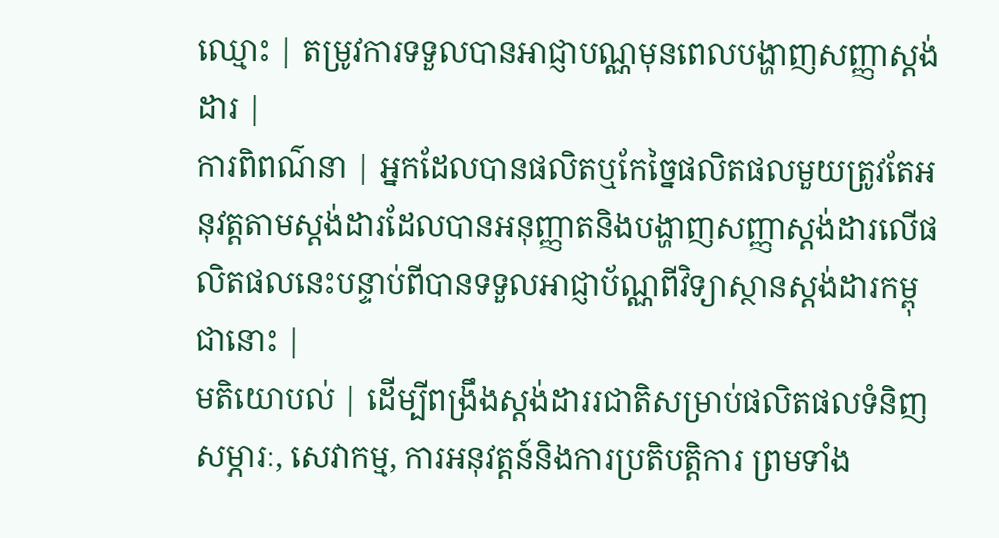ឈ្មោះ | តម្រូវការទទួលបានអាជ្ញាបណ្ណមុនពេលបង្ហាញសញ្ញាស្ដង់ដារ |
ការពិពណ៌នា | អ្នកដែលបានផលិតឬកែច្នៃផលិតផលមួយត្រូវតែអនុវត្តតាមស្ដង់ដារដែលបានអនុញ្ញាតនិងបង្ហាញសញ្ញាស្ដង់ដារលើផលិតផលនេះបន្ទាប់ពីបានទទួលអាជ្ញាប័ណ្ណពីវិទ្យាស្ថានស្តង់ដារកម្ពុជានោះ |
មតិយោបល់ | ដើម្បីពង្រឹងស្តង់ដាររជាតិសម្រាប់ផលិតផលទំនិញ សម្ភារៈ, សេវាកម្ម, ការអនុវត្តន៍និងការប្រតិបត្ដិការ ព្រមទាំង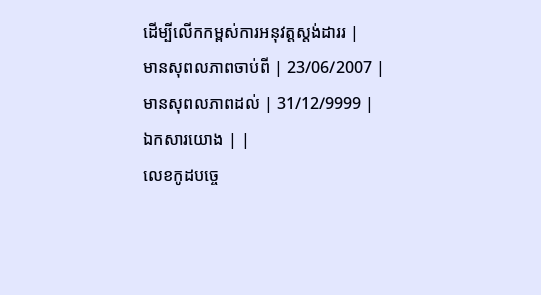ដើម្បីលើកកម្ពស់ការអនុវត្តស្តង់ដាររ |
មានសុពលភាពចាប់ពី | 23/06/2007 |
មានសុពលភាពដល់ | 31/12/9999 |
ឯកសារយោង | |
លេខកូដបច្ចេ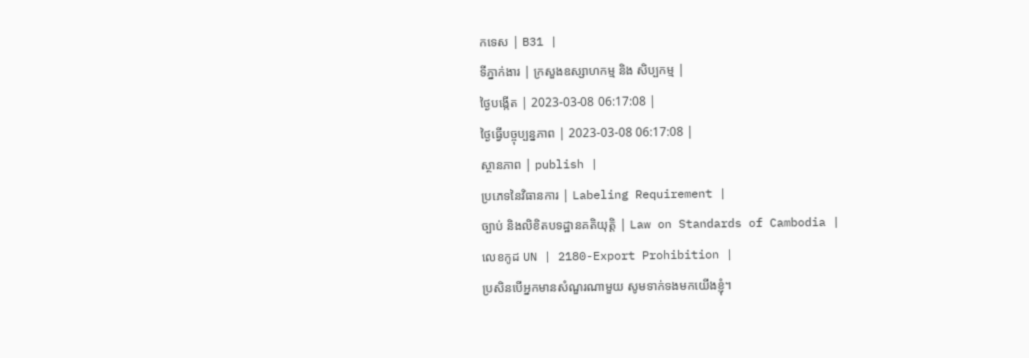កទេស | B31 |
ទីភ្នាក់ងារ | ក្រសួងឧស្សាហកម្ម និង សិប្បកម្ម |
ថ្ងៃបង្កើត | 2023-03-08 06:17:08 |
ថ្ងៃធ្វើបច្ចុប្បន្នភាព | 2023-03-08 06:17:08 |
ស្ថានភាព | publish |
ប្រភេទនៃវិធានការ | Labeling Requirement |
ច្បាប់ និងលិខិតបទដ្ឋានគតិយុត្តិ | Law on Standards of Cambodia |
លេខកូដ UN | 2180-Export Prohibition |
ប្រសិនបើអ្នកមានសំណួរណាមួយ សូមទាក់ទងមកយើងខ្ញុំ។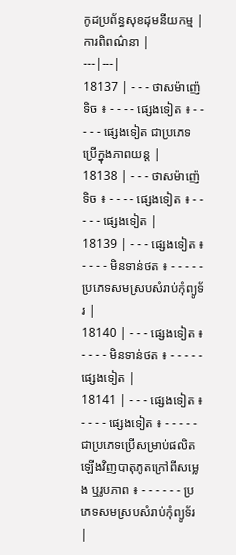កូដប្រព័ន្ធសុខដុមនីយកម្ម | ការពិពណ៌នា |
---|---|
18137 | - - - ថាសម៉ាញ៉េទិច ៖ - - - - ផ្សេងទៀត ៖ - - - - - ផ្សេងទៀត ជាប្រភេទប្រើក្នុងភាពយន្ត |
18138 | - - - ថាសម៉ាញ៉េទិច ៖ - - - - ផ្សេងទៀត ៖ - - - - - ផ្សេងទៀត |
18139 | - - - ផ្សេងទៀត ៖ - - - - មិនទាន់ថត ៖ - - - - - ប្រភេទសមស្របសំរាប់កុំព្យូទ័រ |
18140 | - - - ផ្សេងទៀត ៖ - - - - មិនទាន់ថត ៖ - - - - - ផ្សេងទៀត |
18141 | - - - ផ្សេងទៀត ៖ - - - - ផ្សេងទៀត ៖ - - - - - ជាប្រភេទប្រើសម្រាប់ផលិតឡើងវិញបាតុភូតក្រៅពីសម្លេង ឬរូបភាព ៖ - - - - - - ប្រភេទសមស្របសំរាប់កុំព្យូទ័រ |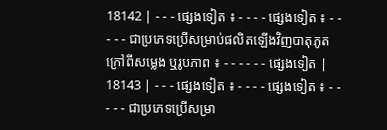18142 | - - - ផ្សេងទៀត ៖ - - - - ផ្សេងទៀត ៖ - - - - - ជាប្រភេទប្រើសម្រាប់ផលិតឡើងវិញបាតុភូតក្រៅពីសម្លេង ឬរូបភាព ៖ - - - - - - ផ្សេងទៀត |
18143 | - - - ផ្សេងទៀត ៖ - - - - ផ្សេងទៀត ៖ - - - - - ជាប្រភេទប្រើសម្រា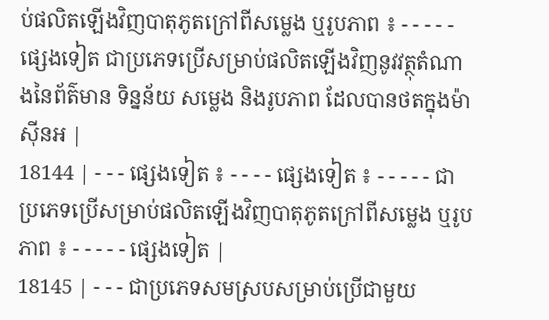ប់ផលិតឡើងវិញបាតុភូតក្រៅពីសម្លេង ឬរូបភាព ៖ - - - - - ផ្សេងទៀត ជាប្រភេទប្រើសម្រាប់ផលិតឡើងវិញនូវវត្ថុតំណាងនៃព័ត៌មាន ទិន្នន័យ សម្លេង និងរូបភាព ដែលបានថតក្នុងម៉ាស៊ីនអ |
18144 | - - - ផ្សេងទៀត ៖ - - - - ផ្សេងទៀត ៖ - - - - - ជាប្រភេទប្រើសម្រាប់ផលិតឡើងវិញបាតុភូតក្រៅពីសម្លេង ឬរូបភាព ៖ - - - - - ផ្សេងទៀត |
18145 | - - - ជាប្រភេទសមស្របសម្រាប់ប្រើជាមួយ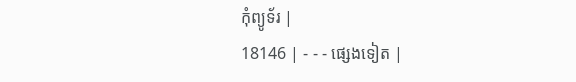កុំព្យូទ័រ |
18146 | - - - ផ្សេងទៀត |